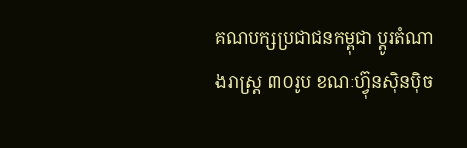គណបក្សប្រជាជនកម្ពុជា ប្តូរតំណាងរាស្ត្រ ៣០រូប ខណៈហ៊្វុនស៊ិនប៉ិច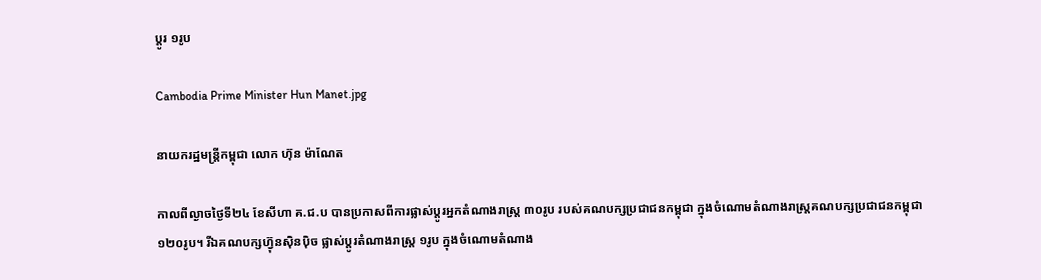ប្តូរ ១រូប

Cambodia Prime Minister Hun Manet.jpg

នាយករដ្ឋមន្រ្តីកម្ពុជា លោក ហ៊ុន ម៉ាណែត

កាលពីល្ងាចថ្ងៃទី២៤ ខែសីហា គ.ជ.ប បានប្រកាសពីការផ្លាស់ប្តូរអ្នកតំណាងរាស្ត្រ ៣០រូប របស់គណបក្សប្រជាជនកម្ពុជា ក្នុងចំណោមតំណាងរាស្ត្រគណបក្សប្រជាជនកម្ពុជា ១២០រូប។ រីឯគណបក្សហ៊្វុនស៊ិនប៉ិច ផ្លាស់ប្តូរតំណាងរាស្ត្រ ១រូប ក្នុងចំណោមតំណាង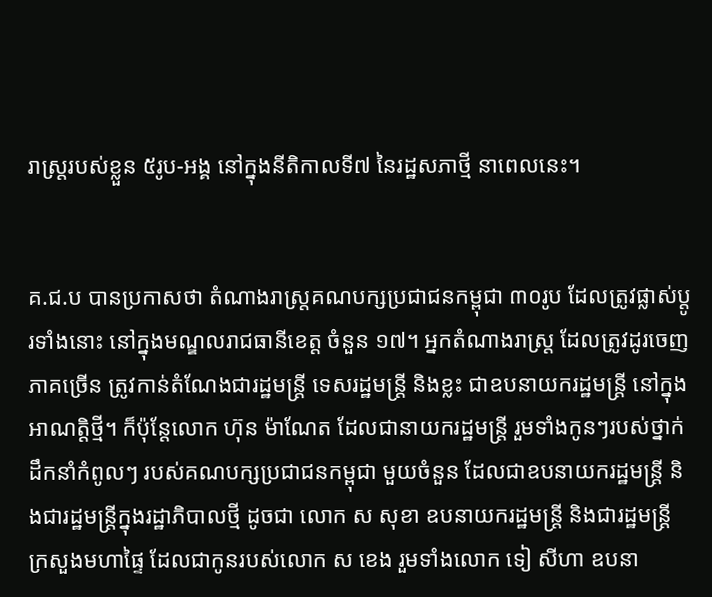រាស្ត្ររបស់ខ្លួន ៥រូប-អង្គ នៅក្នុងនីតិកាលទី៧ នៃរដ្ឋសភាថ្មី នាពេលនេះ។


គ.ជ.ប បានប្រកាសថា តំណាងរាស្ត្រគណបក្សប្រជាជនកម្ពុជា ៣០រូប ដែលត្រូវផ្លាស់ប្តូរទាំងនោះ នៅក្នុងមណ្ឌលរាជធានីខេត្ត ចំនួន ១៧។ អ្នកតំណាងរាស្ត្រ ដែលត្រូវដូរចេញ ភាគច្រើន ត្រូវកាន់តំណែងជារដ្ឋមន្ត្រី ទេសរដ្ឋមន្ត្រី និងខ្លះ ជាឧបនាយករដ្ឋមន្ត្រី នៅក្នុងអាណត្តិថ្មី។ ក៏ប៉ុន្តែលោក ហ៊ុន ម៉ាណែត ដែលជានាយករដ្ឋមន្ត្រី រួមទាំងកូនៗរបស់ថ្នាក់ដឹកនាំកំពូលៗ របស់គណបក្សប្រជាជនកម្ពុជា មួយចំនួន ដែលជាឧបនាយករដ្ឋមន្ត្រី និងជារដ្ឋមន្ត្រីក្នុងរដ្ឋាភិបាលថ្មី ដូចជា លោក ស សុខា ឧបនាយករដ្ឋមន្ត្រី និងជារដ្ឋមន្ត្រីក្រសួងមហាផ្ទៃ ដែលជាកូនរបស់លោក ស ខេង រួមទាំងលោក ទៀ សីហា ឧបនា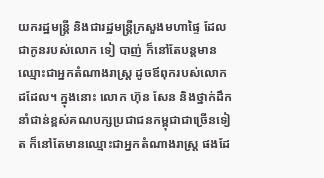យករដ្ឋមន្ត្រី និងជារដ្ឋមន្ត្រីក្រសួងមហាផ្ទៃ ដែលជាកូនរបស់លោក ទៀ បាញ់ ក៏នៅតែបន្តមានឈ្មោះជាអ្នកតំណាងរាស្ត្រ ដូចឪពុករបស់លោកដដែល។ ក្នុងនោះ លោក ហ៊ុន សែន និងថ្នាក់ដឹកនាំជាន់ខ្ពស់គណបក្សប្រជាជនកម្ពុជាជាច្រើនទៀត ក៏នៅតែមានឈ្មោះជាអ្នកតំណាងរាស្ត្រ ផងដែ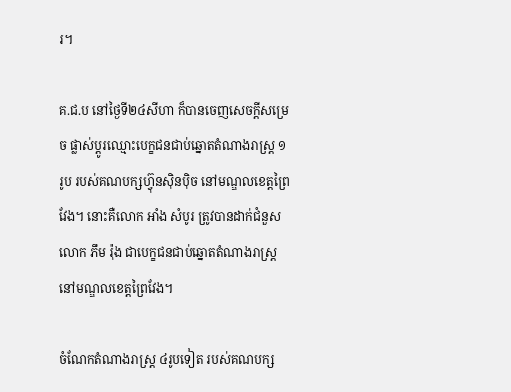រ។

គ.ជ.ប នៅថ្ងៃទី២៤សីហា ក៏បានចេញសេចក្តីសម្រេច ផ្លាស់ប្តូរឈ្មោះបេក្ខជនជាប់ឆ្នោតតំណាងរាស្ត្រ ១រូប របស់គណបក្សហ៊្វុនស៊ិនប៉ិច នៅមណ្ឌលខេត្តព្រៃវែង។ នោះគឺលោក អាំង សំបូរ ត្រូវបានដាក់ជំនួសលោក ភឹម រ៉ុង ជាបេក្ខជនជាប់ឆ្នោតតំណាងរាស្ត្រ នៅមណ្ឌលខេត្តព្រៃវែង។

ចំណែកតំណាងរាស្ត្រ ៤រូបទៀត របស់គណបក្ស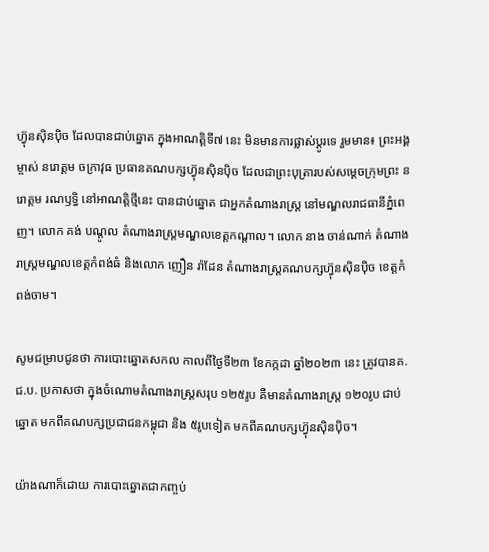ហ៊្វុនស៊ិនប៉ិច ដែលបានជាប់ឆ្នោត ក្នុងអាណត្តិទី៧ នេះ មិនមានការផ្លាស់ប្តូរទេ រួមមាន៖ ព្រះអង្គម្ចាស់ នរោត្តម ចក្រាវុធ ប្រធានគណបក្សហ៊្វុនស៊ិនប៉ិច ដែលជាព្រះបុត្រារបស់សម្តេចក្រុមព្រះ នរោត្តម រណឫទ្ធិ នៅអាណត្តិថ្មីនេះ បានជាប់ឆ្នោត ជាអ្នកតំណាងរាស្ត្រ នៅមណ្ឌលរាជធានីភ្នំពេញ។ លោក គង់ បណ្តូល តំណាងរាស្ត្រមណ្ឌលខេត្តកណ្តាល។ លោក នាង ចាន់ណាក់ តំណាងរាស្ត្រមណ្ឌលខេត្តកំពង់ធំ និងលោក ញឿន រ៉ាដែន តំណាងរាស្ត្រគណបក្សហ៊្វុនស៊ិនប៉ិច ខេត្តកំពង់ចាម។

សូមជម្រាបជូនថា ការបោះឆ្នោតសកល កាលពីថ្ងៃទី២៣ ខែកក្កដា ឆ្នាំ២០២៣ នេះ ត្រូវបានគ.ជ.ប. ប្រកាសថា ក្នុងចំណោមតំណាងរាស្ត្រសរុប ១២៥រូប គឺមានតំណាងរាស្ត្រ ១២០រូប ជាប់ឆ្នោត មកពីគណបក្សប្រជាជនកម្ពុជា និង ៥រូបទៀត មកពីគណបក្សហ៊្វុនស៊ិនប៉ិច។

យ៉ាងណាក៏ដោយ ការបោះឆ្នោតជាកញ្ចប់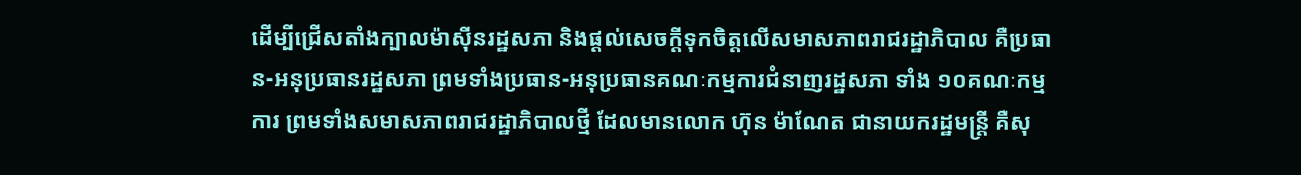ដើម្បីជ្រើសតាំងក្បាលម៉ាស៊ីនរដ្ឋសភា និងផ្តល់សេចក្តីទុកចិត្តលើសមាសភាពរាជរដ្ឋាភិបាល គឺប្រធាន-អនុប្រធានរដ្ឋសភា ព្រមទាំងប្រធាន-អនុប្រធានគណៈកម្មការជំនាញរដ្ឋសភា ទាំង ១០គណៈកម្មការ ព្រមទាំងសមាសភាពរាជរដ្ឋាភិបាលថ្មី ដែលមានលោក ហ៊ុន ម៉ាណែត ជានាយករដ្ឋមន្ត្រី គឺសុ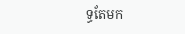ទ្ធតែមក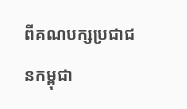ពីគណបក្សប្រជាជនកម្ពុជា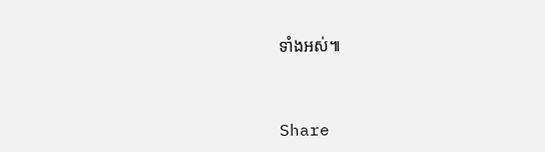ទាំងអស់៕



Share